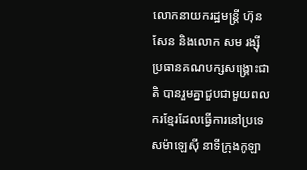លោកនាយករដ្ឋមន្ត្រី ហ៊ុន សែន និងលោក សម រង្ស៊ី ប្រធានគណបក្សសង្គ្រោះជាតិ បានរួមគ្នាជួបជាមួយពលករខ្មែរដែលធ្វើការនៅប្រទេសម៉ាឡេស៊ី នាទីក្រុងកូឡា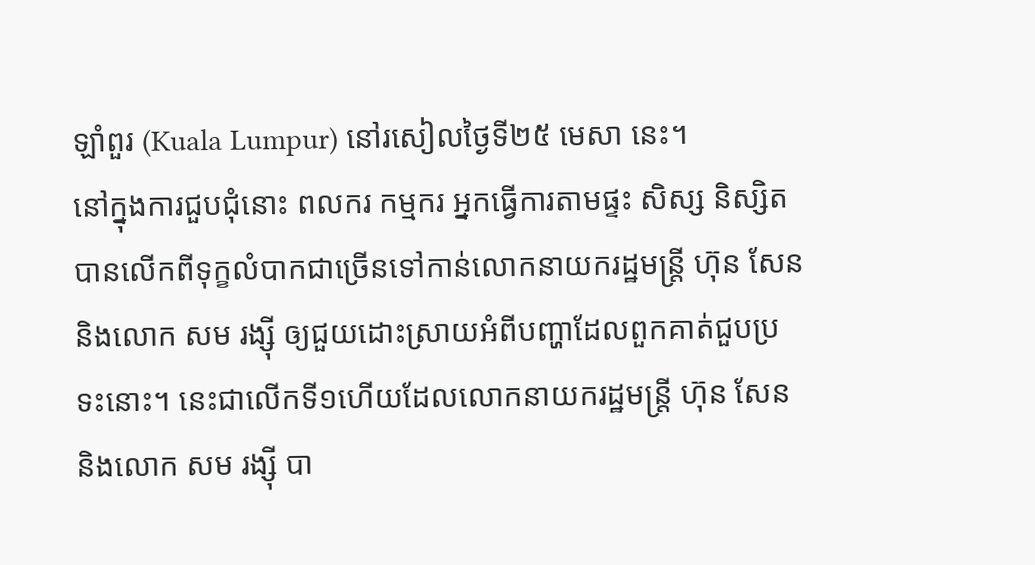ឡាំពួរ (Kuala Lumpur) នៅរសៀលថ្ងៃទី២៥ មេសា នេះ។
នៅក្នុងការជួបជុំនោះ ពលករ កម្មករ អ្នកធ្វើការតាមផ្ទះ សិស្ស និស្សិត បានលើកពីទុក្ខលំបាកជាច្រើនទៅកាន់លោកនាយករដ្ឋមន្ត្រី ហ៊ុន សែន និងលោក សម រង្ស៊ី ឲ្យជួយដោះស្រាយអំពីបញ្ហាដែលពួកគាត់ជួបប្រទះនោះ។ នេះជាលើកទី១ហើយដែលលោកនាយករដ្ឋមន្ត្រី ហ៊ុន សែន និងលោក សម រង្ស៊ី បា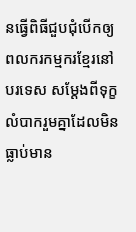នធ្វើពិធីជួបជុំបើកឲ្យពលករកម្មករខ្មែរនៅបរទេស សម្ដែងពីទុក្ខលំបាករួមគ្នាដែលមិនធ្លាប់មាន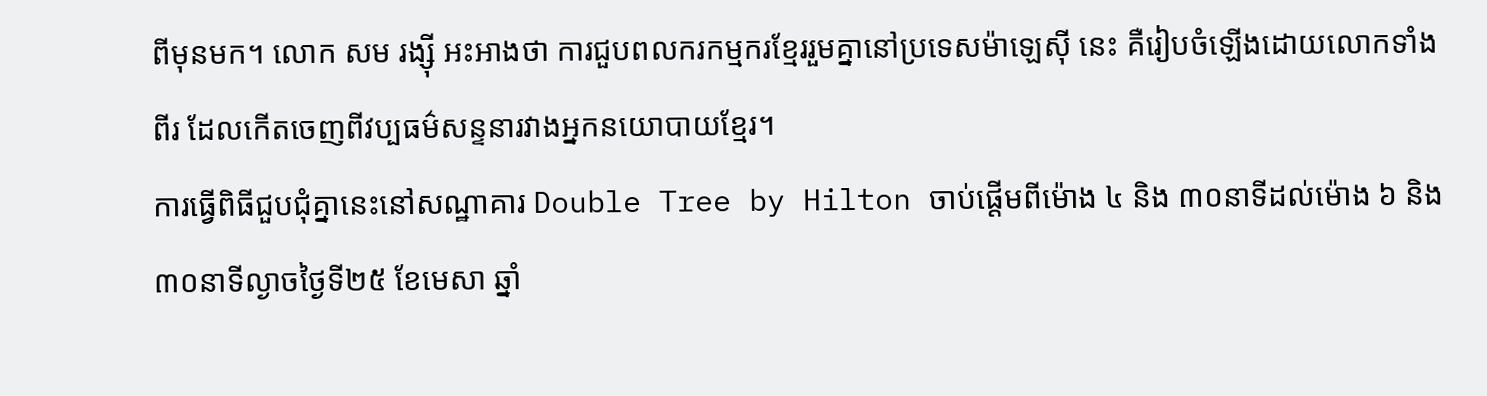ពីមុនមក។ លោក សម រង្ស៊ី អះអាងថា ការជួបពលករកម្មករខ្មែររួមគ្នានៅប្រទេសម៉ាឡេស៊ី នេះ គឺរៀបចំឡើងដោយលោកទាំងពីរ ដែលកើតចេញពីវប្បធម៌សន្ទនារវាងអ្នកនយោបាយខ្មែរ។
ការធ្វើពិធីជួបជុំគ្នានេះនៅសណ្ឋាគារ Double Tree by Hilton ចាប់ផ្ដើមពីម៉ោង ៤ និង ៣០នាទីដល់ម៉ោង ៦ និង ៣០នាទីល្ងាចថ្ងៃទី២៥ ខែមេសា ឆ្នាំ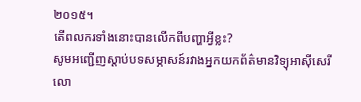២០១៥។
តើពលករទាំងនោះបានលើកពីបញ្ហាអ្វីខ្លះ?
សូមអញ្ជើញស្ដាប់បទសម្ភាសន៍រវាងអ្នកយកព័ត៌មានវិទ្យុអាស៊ីសេរី លោ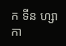ក ទីន ហ្សាកា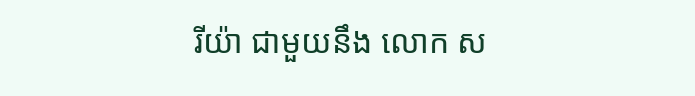រីយ៉ា ជាមួយនឹង លោក ស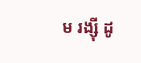ម រង្ស៊ី ដូ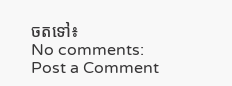ចតទៅ៖
No comments:
Post a Comment